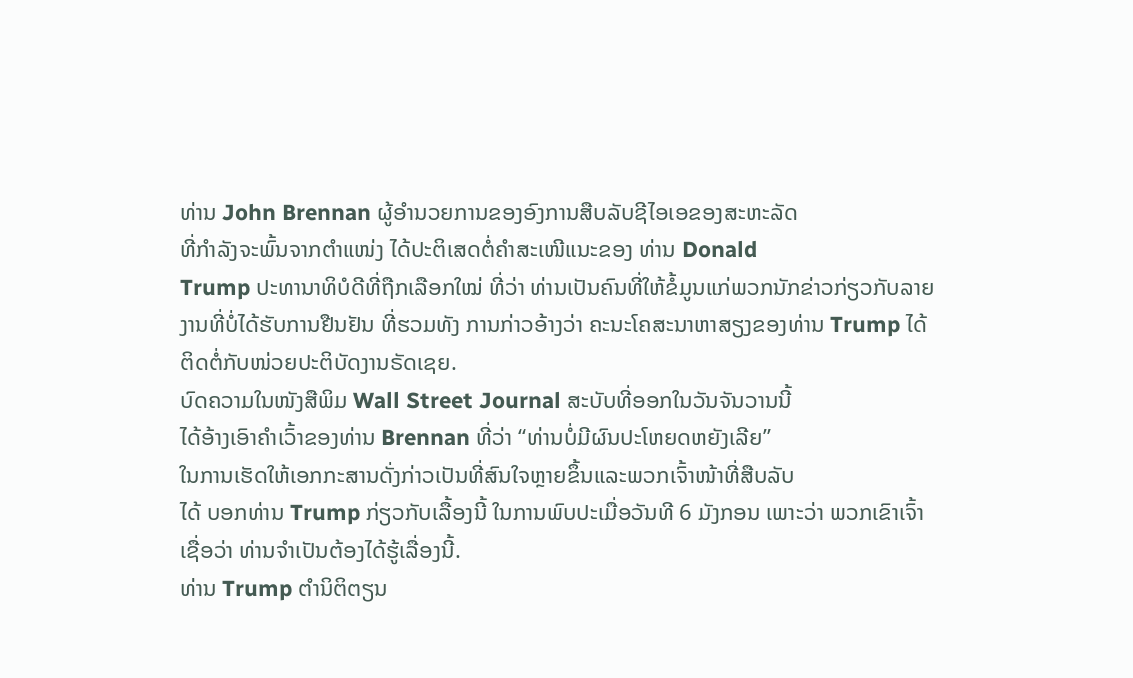ທ່ານ John Brennan ຜູ້ອຳນວຍການຂອງອົງການສືບລັບຊີໄອເອຂອງສະຫະລັດ
ທີ່ກຳລັງຈະພົ້ນຈາກຕຳແໜ່ງ ໄດ້ປະຕິເສດຕໍ່ຄຳສະເໜີແນະຂອງ ທ່ານ Donald
Trump ປະທານາທິບໍດີທີ່ຖືກເລືອກໃໝ່ ທີ່ວ່າ ທ່ານເປັນຄົນທີ່ໃຫ້ຂໍ້ມູນແກ່ພວກນັກຂ່າວກ່ຽວກັບລາຍງານທີ່ບໍ່ໄດ້ຮັບການຢືນຢັນ ທີ່ຮວມທັງ ການກ່າວອ້າງວ່າ ຄະນະໂຄສະນາຫາສຽງຂອງທ່ານ Trump ໄດ້ຕິດຕໍ່ກັບໜ່ວຍປະຕິບັດງານຣັດເຊຍ.
ບົດຄວາມໃນໜັງສືພິມ Wall Street Journal ສະບັບທີ່ອອກໃນວັນຈັນວານນີ້
ໄດ້ອ້າງເອົາຄຳເວົ້າຂອງທ່ານ Brennan ທີ່ວ່າ “ທ່ານບໍ່ມີຜົນປະໂຫຍດຫຍັງເລີຍ”
ໃນການເຮັດໃຫ້ເອກກະສານດັ່ງກ່າວເປັນທີ່ສົນໃຈຫຼາຍຂຶ້ນແລະພວກເຈົ້າໜ້າທີ່ສືບລັບ
ໄດ້ ບອກທ່ານ Trump ກ່ຽວກັບເລື້ອງນີ້ ໃນການພົບປະເມື່ອວັນທີ 6 ມັງກອນ ເພາະວ່າ ພວກເຂົາເຈົ້າເຊື່ອວ່າ ທ່ານຈຳເປັນຕ້ອງໄດ້ຮູ້ເລື່ອງນີ້.
ທ່ານ Trump ຕຳນິຕິຕຽນ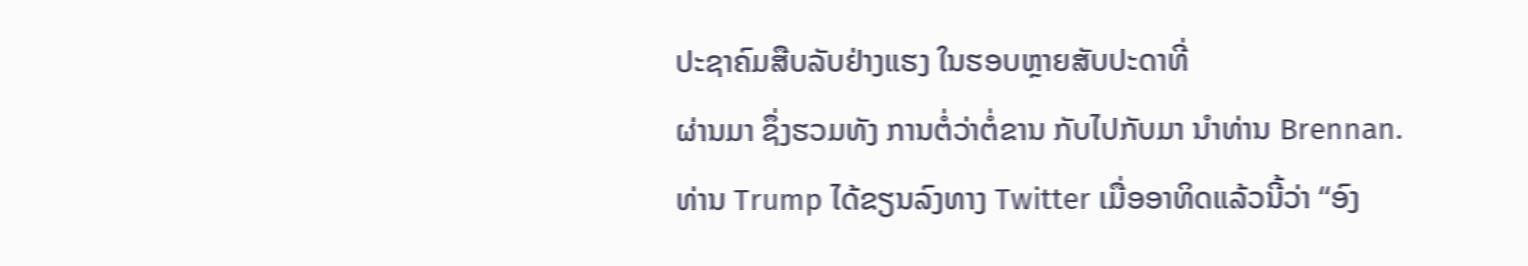ປະຊາຄົມສືບລັບຢ່າງແຮງ ໃນຮອບຫຼາຍສັບປະດາທີ່
ຜ່ານມາ ຊຶ່ງຮວມທັງ ການຕໍ່ວ່າຕໍ່ຂານ ກັບໄປກັບມາ ນຳທ່ານ Brennan.
ທ່ານ Trump ໄດ້ຂຽນລົງທາງ Twitter ເມື່ອອາທິດແລ້ວນີ້ວ່າ “ອົງ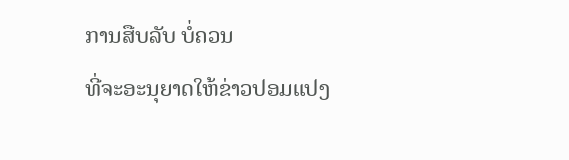ການສືບລັບ ບໍ່ຄວນ
ທີ່ຈະອະນຸຍາດໃຫ້ຂ່າວປອມແປງ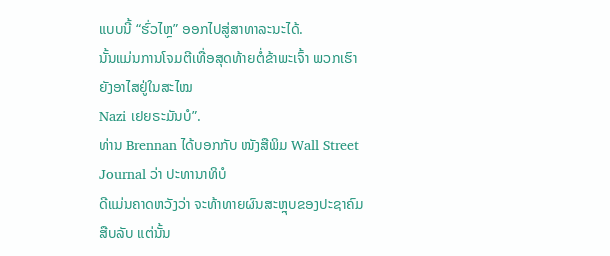ແບບນີ້ “ຮົ່ວໄຫຼ” ອອກໄປສູ່ສາທາລະນະໄດ້.
ນັ້ນແມ່ນການໂຈມຕີເທື່ອສຸດທ້າຍຕໍ່ຂ້າພະເຈົ້າ ພວກເຮົາຍັງອາໄສຢູ່ໃນສະໄໝ
Nazi ເຢຍຣະມັນບໍ”.
ທ່ານ Brennan ໄດ້ບອກກັບ ໜັງສືພິມ Wall Street Journal ວ່າ ປະທານາທິບໍ
ດີແມ່ນຄາດຫວັງວ່າ ຈະທ້າທາຍຜົນສະຫຼຸບຂອງປະຊາຄົມສືບລັບ ແຕ່ນັ້ນ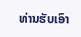ທ່ານຮັບເອົາ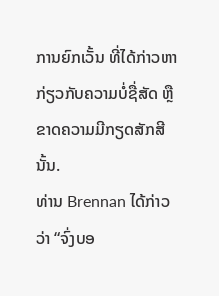ການຍົກເວັ້ນ ທີ່ໄດ້ກ່າວຫາກ່ຽວກັບຄວາມບໍ່ຊື່ສັດ ຫຼືຂາດຄວາມມີກຽດສັກສີນັ້ນ.
ທ່ານ Brennan ໄດ້ກ່າວວ່າ “ຈົ່ງບອ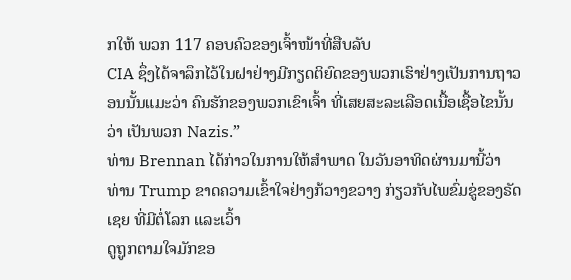ກໃຫ້ ພວກ 117 ຄອບຄົວຂອງເຈົ້າໜ້າທີ່ສືບລັບ
CIA ຊຶ່ງໄດ້ຈາລຶກໄວ້ໃນຝາຢ່າງມີກຽດຕິຍົດຂອງພວກເຮົາຢ່າງເປັນການຖາວອນນັ້ນແມະວ່າ ຄົນຮັກຂອງພວກເຂົາເຈົ້າ ທີ່ເສຍສະລະເລືອດເນື້ອເຊື້ອໄຂນັ້ນວ່າ ເປັນພວກ Nazis.”
ທ່ານ Brennan ໄດ້ກ່າວໃນການໃຫ້ສຳພາດ ໃນວັນອາທິດຜ່ານມານີ້ວ່າ ທ່ານ Trump ຂາດຄວາມເຂົ້າໃຈຢ່າງກ້ວາງຂວາງ ກ່ຽວກັບໄພຂົ່ມຂູ່ຂອງຣັດເຊຍ ທີ່ມີຕໍ່ໂລກ ແລະເວົ້າ
ດູຖູກຕາມໃຈມັກຂອ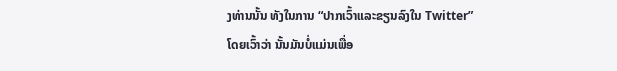ງທ່ານນັ້ນ ທັງໃນການ “ປາກເວົ້າແລະຂຽນລົງໃນ Twitter”
ໂດຍເວົ້າວ່າ ນັ້ນມັນບໍ່ແມ່ນເພື່ອ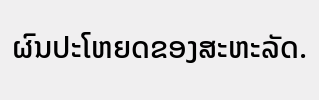ຜົນປະໂຫຍດຂອງສະຫະລັດ.